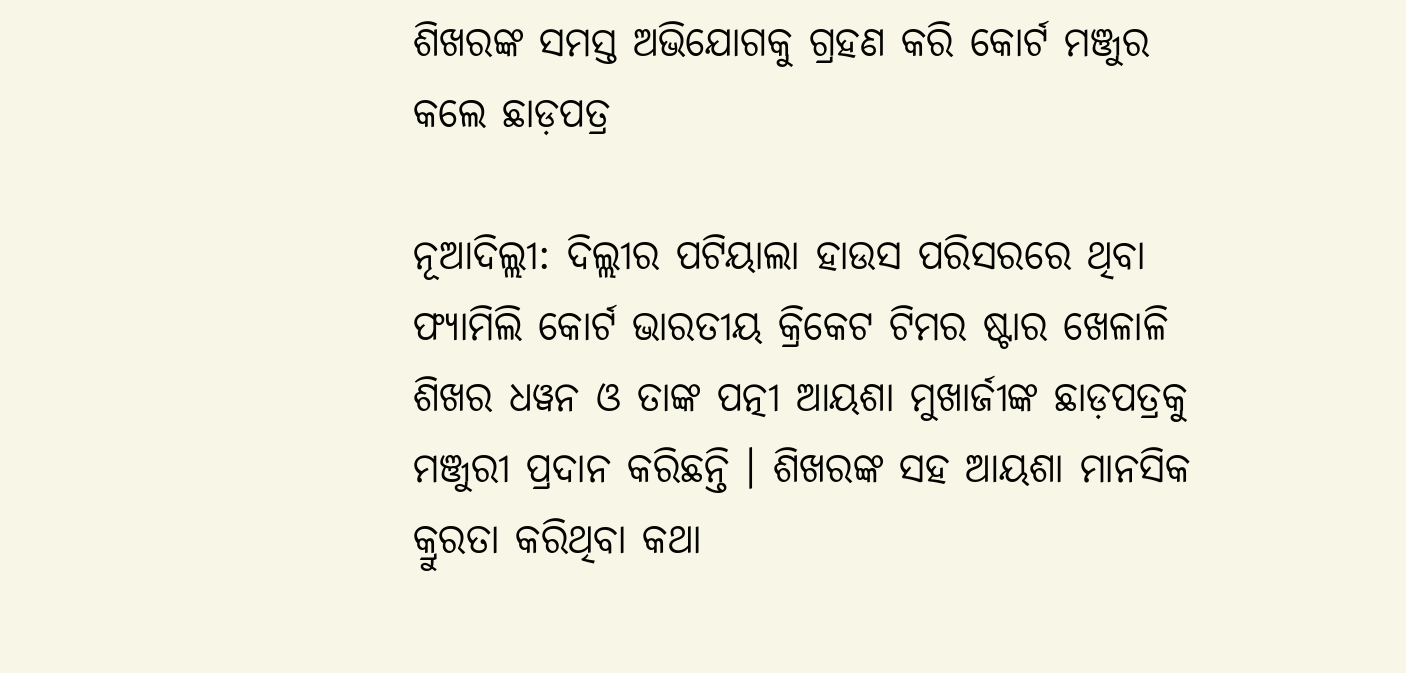ଶିଖରଙ୍କ ସମସ୍ତ ଅଭିଯୋଗକୁ ଗ୍ରହଣ କରି କୋର୍ଟ ମଞ୍ଜୁର କଲେ ଛାଡ଼ପତ୍ର

ନୂଆଦିଲ୍ଲୀ: ଦିଲ୍ଲୀର ପଟିୟାଲା ହାଉସ ପରିସରରେ ଥିବା ଫ୍ୟାମିଲି କୋର୍ଟ ଭାରତୀୟ କ୍ରିକେଟ ଟିମର ଷ୍ଟାର ଖେଳାଳି ଶିଖର ଧୱନ ଓ ତାଙ୍କ ପତ୍ନୀ ଆୟଶା ମୁଖାର୍ଜୀଙ୍କ ଛାଡ଼ପତ୍ରକୁ ମଞ୍ଜୁରୀ ପ୍ରଦାନ କରିଛନ୍ତି । ଶିଖରଙ୍କ ସହ ଆୟଶା ମାନସିକ କ୍ରୁରତା କରିଥିବା କଥା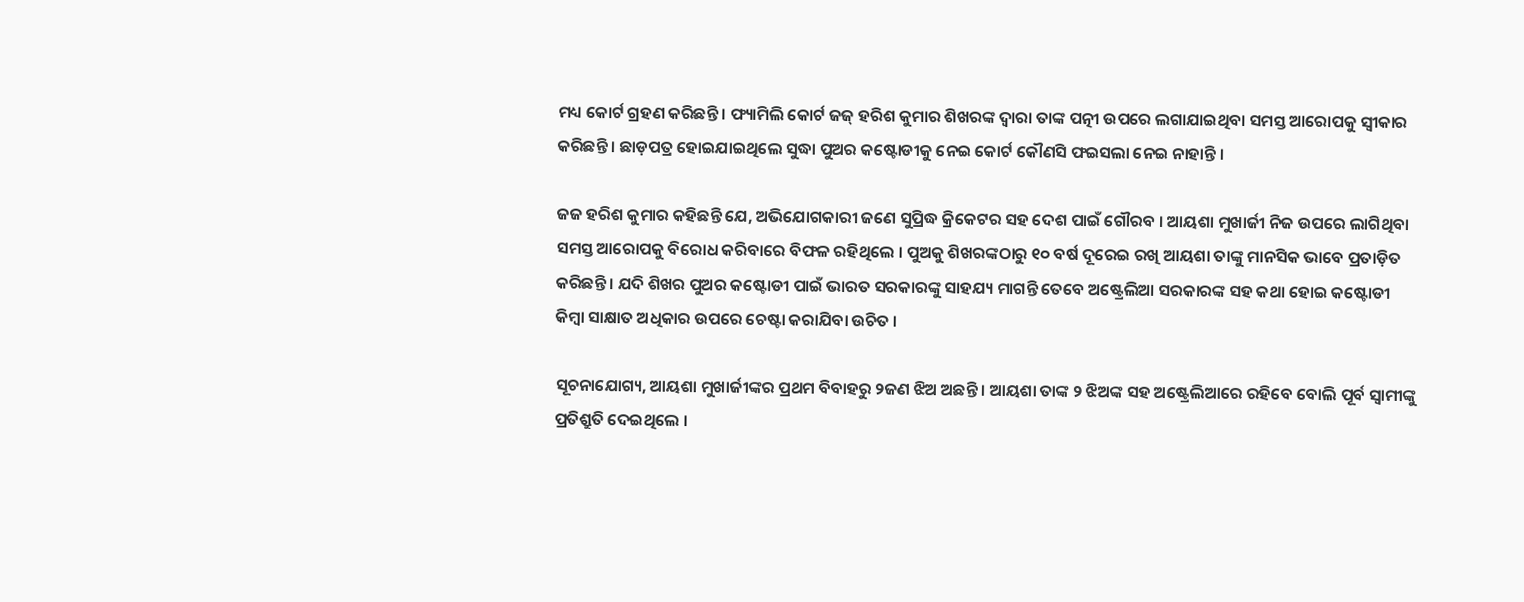ମଧ୍ୟ କୋର୍ଟ ଗ୍ରହଣ କରିଛନ୍ତି । ଫ୍ୟାମିଲି କୋର୍ଟ ଜଜ୍ ହରିଶ କୁମାର ଶିଖରଙ୍କ ଦ୍ୱାରା ତାଙ୍କ ପତ୍ନୀ ଉପରେ ଲଗାଯାଇଥିବା ସମସ୍ତ ଆରୋପକୁ ସ୍ୱୀକାର କରିଛନ୍ତି । ଛାଡ଼ପତ୍ର ହୋଇଯାଇଥିଲେ ସୁଦ୍ଧା ପୁଅର କଷ୍ଟୋଡୀକୁ ନେଇ କୋର୍ଟ କୌଣସି ଫଇସଲା ନେଇ ନାହାନ୍ତି ।

ଜଜ ହରିଶ କୁମାର କହିଛନ୍ତି ଯେ, ଅଭିଯୋଗକାରୀ ଜଣେ ସୁପ୍ରିଦ୍ଧ କ୍ରିକେଟର ସହ ଦେଶ ପାଇଁ ଗୌରବ । ଆୟଶା ମୁଖାର୍ଜୀ ନିଜ ଉପରେ ଲାଗିଥିବା ସମସ୍ତ ଆରୋପକୁ ବିରୋଧ କରିବାରେ ବିଫଳ ରହିଥିଲେ । ପୁଅକୁ ଶିଖରଙ୍କଠାରୁ ୧୦ ବର୍ଷ ଦୂରେଇ ରଖି ଆୟଶା ତାଙ୍କୁ ମାନସିକ ଭାବେ ପ୍ରତାଡ଼ିତ କରିଛନ୍ତି । ଯଦି ଶିଖର ପୁଅର କଷ୍ଟୋଡୀ ପାଇଁ ଭାରତ ସରକାରଙ୍କୁ ସାହଯ୍ୟ ମାଗନ୍ତି ତେବେ ଅଷ୍ଟ୍ରେଲିଆ ସରକାରଙ୍କ ସହ କଥା ହୋଇ କଷ୍ଟୋଡୀ କିମ୍ବା ସାକ୍ଷାତ ଅଧିକାର ଉପରେ ଚେଷ୍ଟା କରାଯିବା ଉଚିତ ।

ସୂଚନାଯୋଗ୍ୟ, ଆୟଶା ମୁଖାର୍ଜୀଙ୍କର ପ୍ରଥମ ବିବାହରୁ ୨ଜଣ ଝିଅ ଅଛନ୍ତି । ଆୟଶା ତାଙ୍କ ୨ ଝିଅଙ୍କ ସହ ଅଷ୍ଟ୍ରେଲିଆରେ ରହିବେ ବୋଲି ପୂର୍ବ ସ୍ୱାମୀଙ୍କୁ ପ୍ରତିଶ୍ରୁତି ଦେଇଥିଲେ ।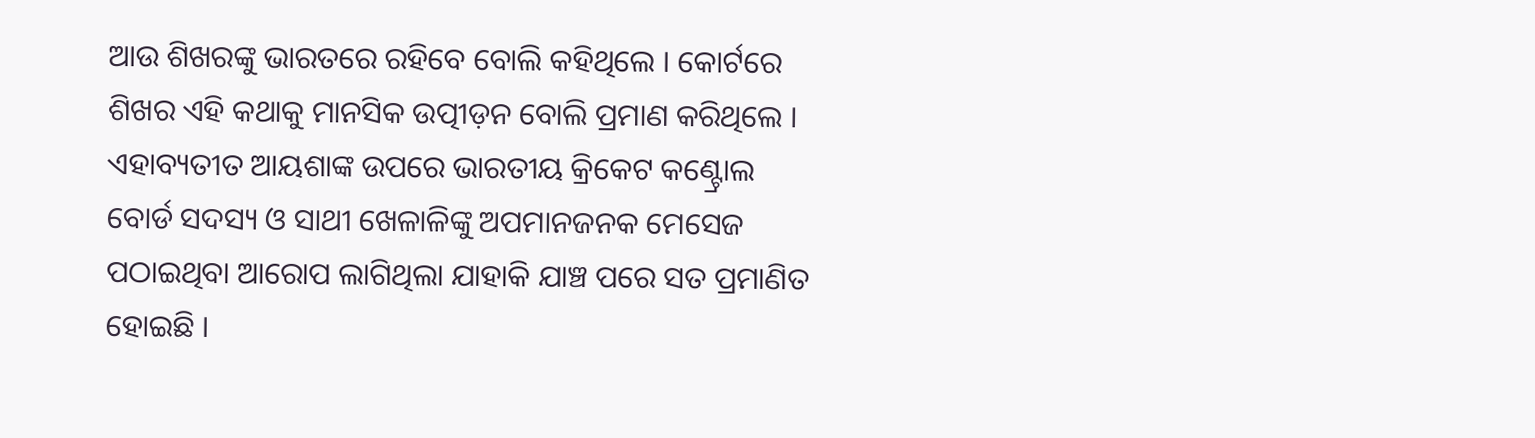ଆଉ ଶିଖରଙ୍କୁ ଭାରତରେ ରହିବେ ବୋଲି କହିଥିଲେ । କୋର୍ଟରେ ଶିଖର ଏହି କଥାକୁ ମାନସିକ ଉତ୍ପୀଡ଼ନ ବୋଲି ପ୍ରମାଣ କରିଥିଲେ । ଏହାବ୍ୟତୀତ ଆୟଶାଙ୍କ ଉପରେ ଭାରତୀୟ କ୍ରିକେଟ କଣ୍ଟ୍ରୋଲ ବୋର୍ଡ ସଦସ୍ୟ ଓ ସାଥୀ ଖେଳାଳିଙ୍କୁ ଅପମାନଜନକ ମେସେଜ ପଠାଇଥିବା ଆରୋପ ଲାଗିଥିଲା ଯାହାକି ଯାଞ୍ଚ ପରେ ସତ ପ୍ରମାଣିତ ହୋଇଛି ।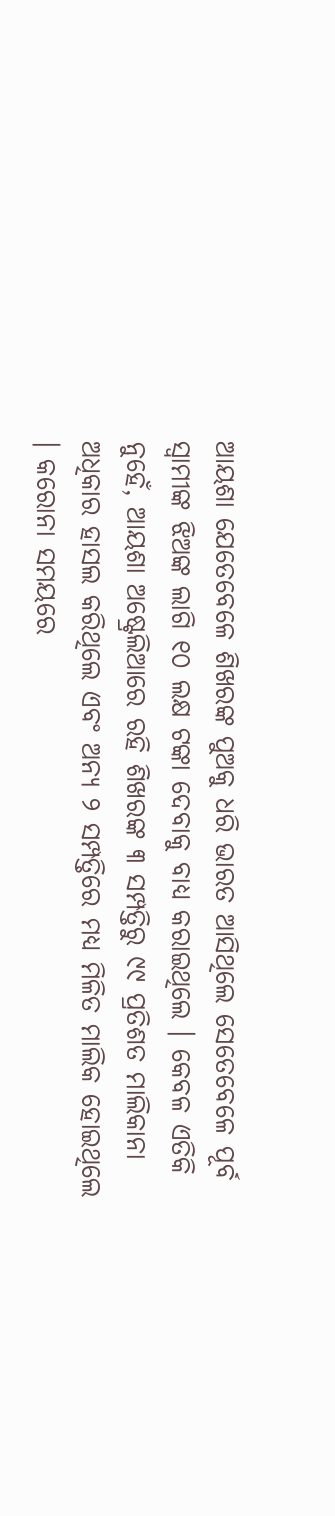ଆୟଶା ଯେତେବେଳେ ଶିଖରଙ୍କ ପୁଅକୁ ଧରି ଭାରତ ଆସିଥିଲେ ସେତେବେଳେ ପୂର୍ବ ସ୍ୱାମୀଙ୍କ ଝିଅଙ୍କ ଲାଗି ୧୦ ଲକ୍ଷ ଟଙ୍କା ଦେବାକୁ ବାଧ୍ୟ କରାଇଥିଲେ । କେବଳ ଏତିକି ନୁହେଁ, ଆୟଶା ଅଷ୍ଟ୍ରେଲିଆରେ ରହି ଶିଖରଙ୍କ ୩ ସମ୍ପତ୍ତିରୁ ୯୯ ପ୍ରତିଶତ ମାଲିକାନା ଅଧିକାର ହାସଲ କରିଥିଲେ ଏବଂ ଅନ୍ୟ ୨ ସମ୍ପତ୍ତିରେ ମଧ୍ୟ ମିଳିତ ମାଲିକ ହୋଇଥିଲେ । କରୋନା ସମୟରେ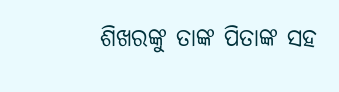ଶିଖରଙ୍କୁ ତାଙ୍କ ପିତାଙ୍କ ସହ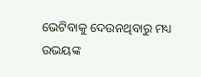ଭେଟିବାକୁ ଦେଉନଥିବାରୁ ମଧ୍ୟ ଉଭୟଙ୍କ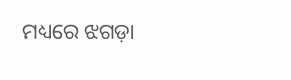ମଧ୍ୟରେ ଝଗଡ଼ା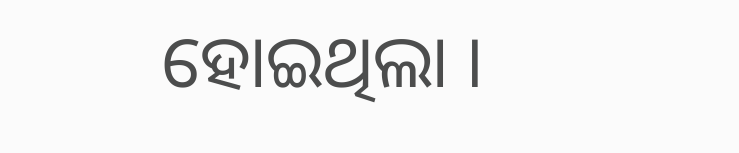ହୋଇଥିଲା ।